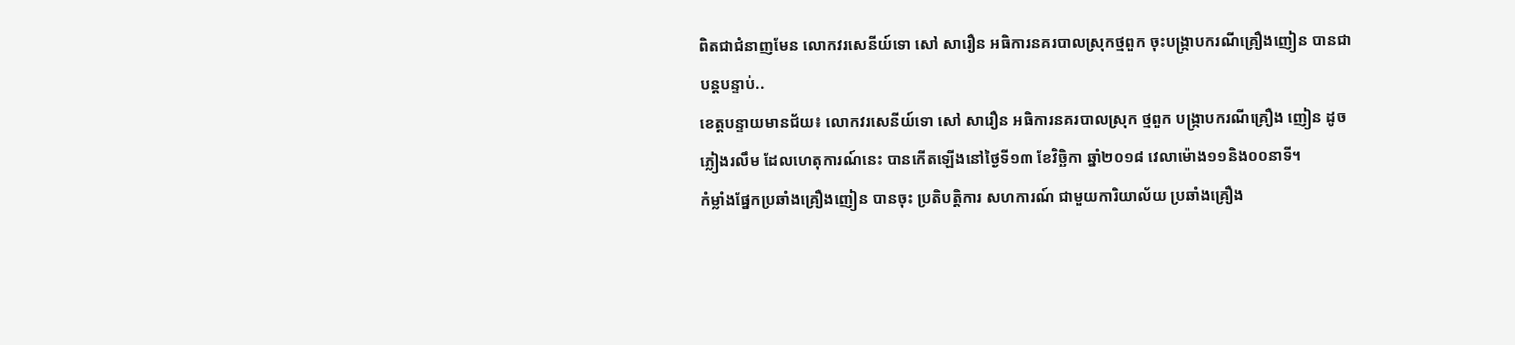ពិតជាជំនាញមែន លោកវរសេនីយ៍ទោ សៅ សារឿន អធិការនគរបាលស្រុកថ្មពួក ចុះបង្រ្កាបករណីគ្រឿងញៀន បានជាបន្តបន្ទាប់..
ខេត្តបន្ទាយមានជ័យ៖ លោកវរសេនីយ៍ទោ សៅ សារឿន អធិការនគរបាលស្រុក ថ្មពួក បង្រ្កាបករណីគ្រឿង ញៀន ដូចភ្លៀងរលឹម ដែលហេតុការណ៍នេះ បានកើតឡើងនៅថ្ងៃទី១៣ ខែវិច្ឆិកា ឆ្នាំ២០១៨ វេលាម៉ោង១១និង០០នាទី។
កំម្លាំងផ្នែកប្រឆាំងគ្រឿងញៀន បានចុះ ប្រតិបត្តិការ សហការណ៍ ជាមួយការិយាល័យ ប្រឆាំងគ្រឿង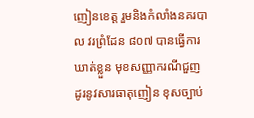ញៀនខេត្ត រួមនិងកំលាំងនគរបាល វរព្រំដែន ៨០៧ បានធ្វើការឃាត់ខ្លួន មុខសញ្ញាករណីជួញដូរនូវសារធាតុញៀន ខុសច្បាប់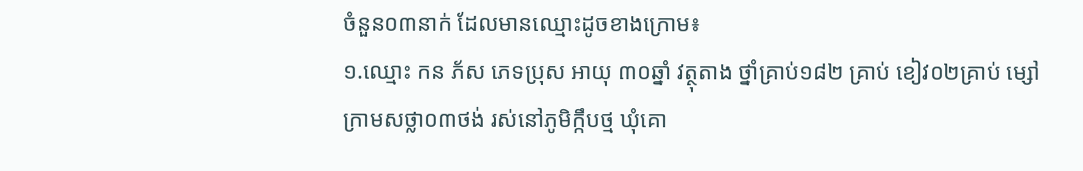ចំនួន០៣នាក់ ដែលមានឈ្មោះដូចខាងក្រោម៖
១.ឈ្មោះ កន ភ័ស ភេទប្រុស អាយុ ៣០ឆ្នាំ វត្ថុតាង ថ្នាំគ្រាប់១៨២ គ្រាប់ ខៀវ០២គ្រាប់ ម្សៅក្រាមសថ្លា០៣ថង់ រស់នៅភូមិក្កឹបថ្ម ឃុំគោ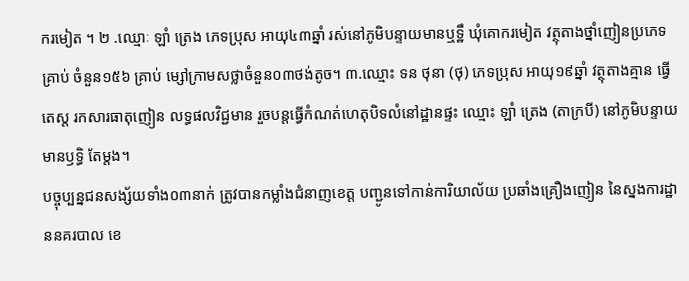ករមៀត ។ ២ .ឈ្មោៈ ឡាំ ត្រេង ភេទប្រុស អាយុ៤៣ឆ្នាំ រស់នៅភូមិបន្ទាយមានឬទ្ឋឹ ឃុំគោករមៀត វត្ថុតាងថ្នាំញៀនប្រភេទគ្រាប់ ចំនួន១៥៦ គ្រាប់ ម្សៅក្រាមសថ្លាចំនួន០៣ថង់តូច។ ៣.ឈ្មោះ ទន ថុនា (ថុ) ភេទប្រុស អាយុ១៩ឆ្នាំ វត្ថុតាងគ្មាន ធ្វើតេស្ត រកសារធាតុញៀន លទ្ធផលវិជ្ជមាន រួចបន្តធ្វើកំណត់ហេតុបិទលំនៅដ្ឋានផ្ទះ ឈ្មោះ ឡាំ ត្រេង (តាក្របី) នៅភូមិបន្ទាយមានឫទ្ធិ តែម្តង។
បច្ចុប្បន្នជនសង្ស័យទាំង០៣នាក់ ត្រូវបានកម្លាំងជំនាញខេត្ត បញ្ជូនទៅកាន់ការិយាល័យ ប្រឆាំងគ្រឿងញៀន នៃស្នងការដ្ឋាននគរបាល ខេ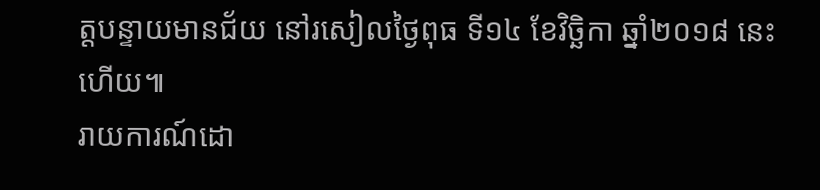ត្តបន្ទាយមានជ័យ នៅរសៀលថ្ងៃពុធ ទី១៤ ខែវិច្ឆិកា ឆ្នាំ២០១៨ នេះហើយ៕
រាយការណ៍ដោ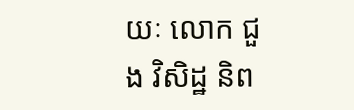យៈ លោក ជួង វិសិដ្ឋ និព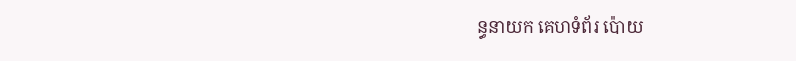ន្ធនាយក គេហទំព័រ ប៉ោយ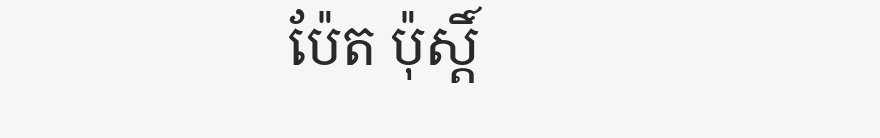ប៉ែត ប៉ុស្តិ៍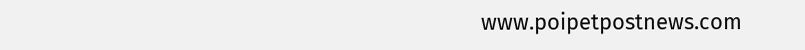www.poipetpostnews.com